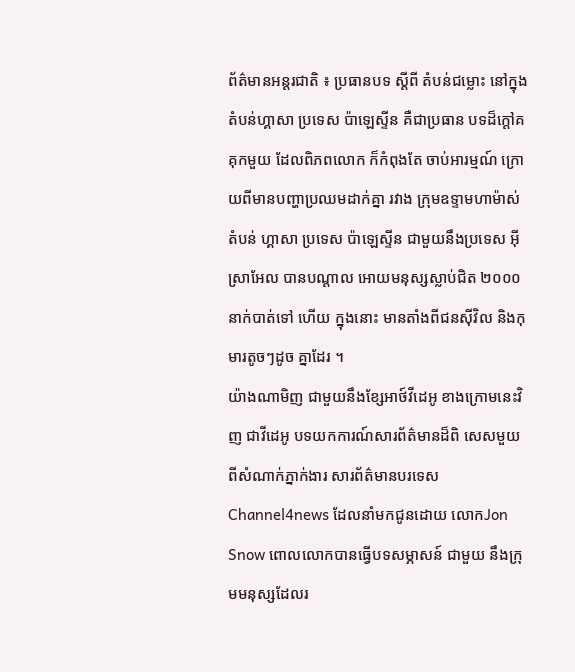ព័ត៌មានអន្តរជាតិ ៖ ប្រធានបទ ស្តីពី តំបន់ជម្លោះ នៅក្នុងតំបន់ហ្គាសា ប្រទេស ប៉ាឡេស្ទីន គឺជាប្រធាន បទដ៏ក្តៅគគុកមួយ ដែលពិភពលោក ក៏កំពុងតែ ចាប់អារម្មណ៍ ក្រោយពីមានបញ្ហាប្រឈមដាក់គ្នា រវាង ក្រុមឧទ្ទាមហាម៉ាស់ តំបន់ ហ្គាសា ប្រទេស ប៉ាឡេស្ទីន ជាមួយនឹងប្រទេស អ៊ីស្រាអែល បានបណ្តាល អោយមនុស្សស្លាប់ជិត ២០០០ នាក់បាត់ទៅ ហើយ ក្នុងនោះ មានតាំងពីជនស៊ីវិល និងកុមារតូចៗដូច គ្នាដែរ ។
យ៉ាងណាមិញ ជាមួយនឹងខ្សែអាថ៍វីដេអូ ខាងក្រោមនេះវិញ ជាវីដេអូ បទយកការណ៍សារព័ត៌មានដ៏ពិ សេសមួយ ពីសំណាក់ភ្នាក់ងារ សារព័ត៌មានបរទេស Channel4news ដែលនាំមកជូនដោយ លោកJon Snow ពោលលោកបានធ្វើបទសម្ភាសន៍ ជាមួយ នឹងក្រុមមនុស្សដែលរ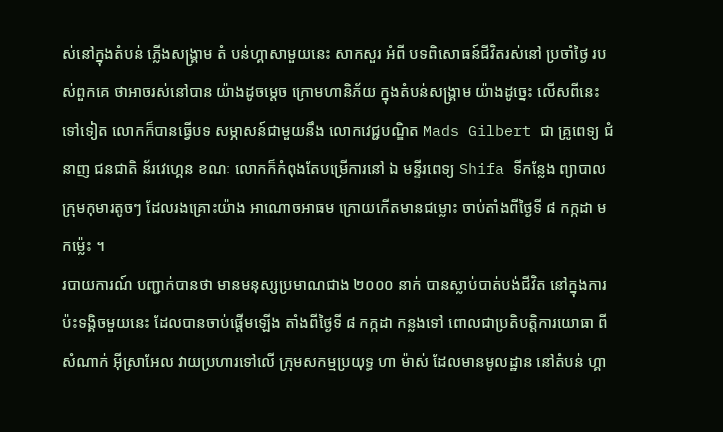ស់នៅក្នុងតំបន់ ភ្លើងសង្គ្រាម តំ បន់ហ្គាសាមួយនេះ សាកសួរ អំពី បទពិសោធន៍ជីវិតរស់នៅ ប្រចាំថ្ងៃ របស់ពួកគេ ថាអាចរស់នៅបាន យ៉ាងដូចម្តេច ក្រោមហានិភ័យ ក្នុងតំបន់សង្គ្រាម យ៉ាងដូច្នេះ លើសពីនេះទៅទៀត លោកក៏បានធ្វើបទ សម្ភាសន៍ជាមួយនឹង លោកវេជ្ជបណ្ឌិត Mads Gilbert ជា គ្រូពេទ្យ ជំនាញ ជនជាតិ ន័រវេហ្គេន ខណៈ លោកក៏កំពុងតែបម្រើការនៅ ឯ មន្ទីរពេទ្យ Shifa ទីកន្លែង ព្យាបាលក្រុមកុមារតូចៗ ដែលរងគ្រោះយ៉ាង អាណោចអាធម ក្រោយកើតមានជម្លោះ ចាប់តាំងពីថ្ងៃទី ៨ កក្កដា មកម្ល៉េះ ។
របាយការណ៍ បញ្ជាក់បានថា មានមនុស្សប្រមាណជាង ២០០០ នាក់ បានស្លាប់បាត់បង់ជីវិត នៅក្នុងការ ប៉ះទង្គិចមួយនេះ ដែលបានចាប់ផ្តើមឡើង តាំងពីថ្ងៃទី ៨ កក្កដា កន្លងទៅ ពោលជាប្រតិបត្តិការយោធា ពីសំណាក់ អ៊ីស្រាអែល វាយប្រហារទៅលើ ក្រុមសកម្មប្រយុទ្ធ ហា ម៉ាស់ ដែលមានមូលដ្ឋាន នៅតំបន់ ហ្គា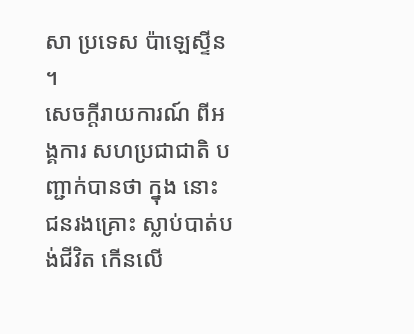សា ប្រទេស ប៉ាឡេស្ទីន ។
សេចក្តីរាយការណ៍ ពីអង្គការ សហប្រជាជាតិ បញ្ជាក់បានថា ក្នុង នោះ ជនរងគ្រោះ ស្លាប់បាត់បង់ជីវិត កើនលើ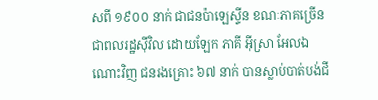សពី ១៩០០ នាក់ ជាជនប៉ាឡេស្ទីន ខណៈភាគច្រើន ជាពលរដ្ឋស៊ីវិល ដោយឡែក ភាគី អ៊ីស្រា អែលឯណោះវិញ ជនរងគ្រោះ ៦៧ នាក់ បានស្លាប់បាត់បង់ជី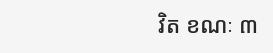វិត ខណៈ ៣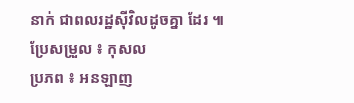នាក់ ជាពលរដ្ឋស៊ីវិលដូចគ្នា ដែរ ៕
ប្រែសម្រួល ៖ កុសល
ប្រភព ៖ អនឡាញ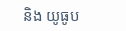និង យូធូប